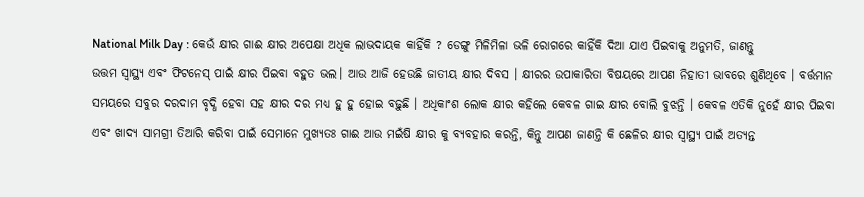National Milk Day : କେଉଁ କ୍ଷୀର ଗାଈ କ୍ଷୀର ଅପେକ୍ଷା ଅଧିକ ଲାଭଦାୟକ କାହିଁକି ? ଡେଙ୍ଗୁ ମିଳିମିଳା ଭଳି ରୋଗରେ କାହିଁକି ଦିଆ ଯାଏ ପିଇବାକୁ ଅନୁମତି, ଜାଣନ୍ତୁ
ଉତ୍ତମ ସ୍ୱାସ୍ଥ୍ୟ ଏବଂ ଫିଟନେସ୍ ପାଇଁ କ୍ଷୀର ପିଇବା ବହୁତ ଭଲ। ଆଉ ଆଜି ହେଉଛି ଜାତୀୟ କ୍ଷୀର ଦିବସ । କ୍ଷୀରର ଉପାକାରିତା ବିଷୟରେ ଆପଣ ନିହାତୀ ଭାବରେ ଶୁଣିଥିବେ । ବର୍ତ୍ତମାନ ସମୟରେ ସବୁର ଦରଦାମ ବୃଦ୍ଧି ହେବା ସହ କ୍ଷୀର ଦର ମଧ୍ୟ ହୁ ହୁ ହୋଇ ବଢ଼ୁଛି । ଅଧିକାଂଶ ଲୋକ କ୍ଷୀର କହିଲେ କେବଳ ଗାଇ କ୍ଷୀର ବୋଲି ବୁଝନ୍ତି । କେବଳ ଏତିକି ନୁହେଁ କ୍ଷୀର ପିଇବା ଏବଂ ଖାଦ୍ୟ ସାମଗ୍ରୀ ତିଆରି କରିବା ପାଇଁ ସେମାନେ ମୁଖ୍ୟତଃ ଗାଈ ଆଉ ମଇଁଷି କ୍ଷୀର କୁ ବ୍ୟବହାର କରନ୍ତି, କିନ୍ତୁ ଆପଣ ଜାଣନ୍ତି କି ଛେଳିର କ୍ଷୀର ସ୍ୱାସ୍ଥ୍ୟ ପାଇଁ ଅତ୍ୟନ୍ତ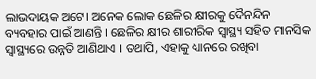ଲାଭଦାୟକ ଅଟେ। ଅନେକ ଲୋକ ଛେଳିର କ୍ଷୀରକୁ ଦୈନନ୍ଦିନ ବ୍ୟବହାର ପାଇଁ ଆଣନ୍ତି । ଛେଳିର କ୍ଷୀର ଶାରୀରିକ ସ୍ୱାସ୍ଥ୍ୟ ସହିତ ମାନସିକ ସ୍ୱାସ୍ଥ୍ୟରେ ଉନ୍ନତି ଆଣିଥାଏ । ତଥାପି, ଏହାକୁ ଧ୍ୟାନରେ ରଖିବା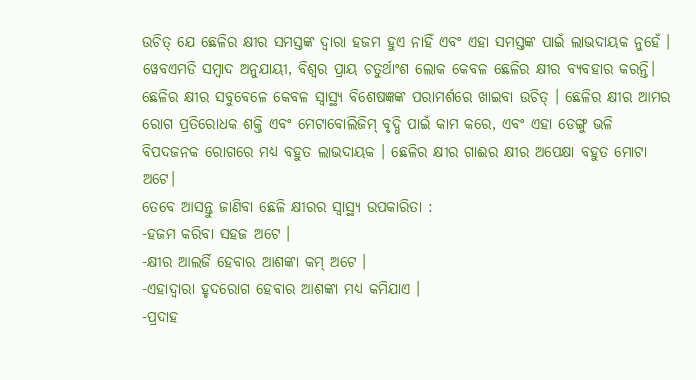ଉଚିତ୍ ଯେ ଛେଳିର କ୍ଷୀର ସମସ୍ତଙ୍କ ଦ୍ୱାରା ହଜମ ହୁଏ ନାହିଁ ଏବଂ ଏହା ସମସ୍ତଙ୍କ ପାଇଁ ଲାଭଦାୟକ ନୁହେଁ ।
ୱେବଏମଡି ସମ୍ବାଦ ଅନୁଯାୟୀ, ବିଶ୍ବର ପ୍ରାୟ ଚତୁର୍ଥାଂଶ ଲୋକ କେବଳ ଛେଳିର କ୍ଷୀର ବ୍ୟବହାର କରନ୍ତି। ଛେଳିର କ୍ଷୀର ସବୁବେଳେ କେବଳ ସ୍ୱାସ୍ଥ୍ୟ ବିଶେଷଜ୍ଞଙ୍କ ପରାମର୍ଶରେ ଖାଇବା ଉଚିତ୍ । ଛେଳିର କ୍ଷୀର ଆମର ରୋଗ ପ୍ରତିରୋଧକ ଶକ୍ତି ଏବଂ ମେଟାବୋଲିଜିମ୍ ବୃଦ୍ଧି ପାଇଁ କାମ କରେ, ଏବଂ ଏହା ଡେଙ୍ଗୁ ଭଳି ବିପଦଜନକ ରୋଗରେ ମଧ୍ୟ ବହୁତ ଲାଭଦାୟକ । ଛେଳିର କ୍ଷୀର ଗାଈର କ୍ଷୀର ଅପେକ୍ଷା ବହୁତ ମୋଟା ଅଟେ।
ତେବେ ଆସନ୍ତୁ ଜାଣିବା ଛେଳି କ୍ଷୀରର ସ୍ୱାସ୍ଥ୍ୟ ଉପକାରିତା :
-ହଜମ କରିବା ସହଜ ଅଟେ ।
-କ୍ଷୀର ଆଲର୍ଜି ହେବାର ଆଶଙ୍କା କମ୍ ଅଟେ ।
-ଏହାଦ୍ୱାରା ହୃଦରୋଗ ହେବାର ଆଶଙ୍କା ମଧ୍ୟ କମିଯାଏ ।
-ପ୍ରଦାହ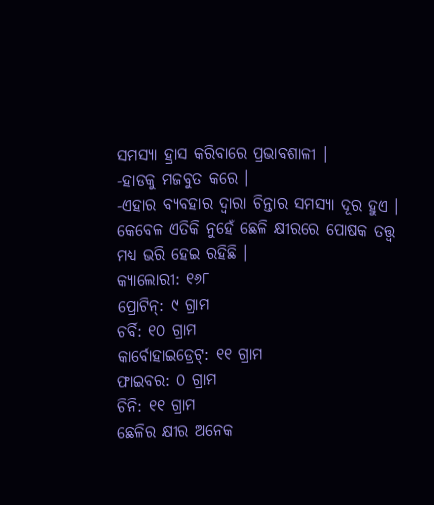ସମସ୍ୟା ହ୍ରାସ କରିବାରେ ପ୍ରଭାବଶାଳୀ ।
-ହାଡକୁ ମଜବୁତ କରେ ।
-ଏହାର ବ୍ୟବହାର ଦ୍ୱାରା ଚିନ୍ତାର ସମସ୍ୟା ଦୂର ହୁଏ ।
କେବେଳ ଏତିକି ନୁହେଁ ଛେଳି କ୍ଷୀରରେ ପୋଷକ ତତ୍ତ୍ୱ ମଧ୍ୟ ଭରି ହେଇ ରହିଛି ।
କ୍ୟାଲୋରୀ: ୧୬୮
ପ୍ରୋଟିନ୍: ୯ ଗ୍ରାମ
ଚର୍ବି: ୧୦ ଗ୍ରାମ
କାର୍ବୋହାଇଡ୍ରେଟ୍: ୧୧ ଗ୍ରାମ
ଫାଇବର: ୦ ଗ୍ରାମ
ଚିନି: ୧୧ ଗ୍ରାମ
ଛେଳିର କ୍ଷୀର ଅନେକ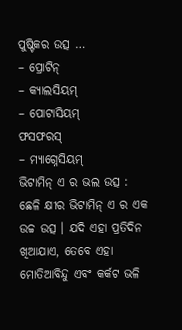ପୁଷ୍ଟିକର ଉତ୍ସ …
– ପ୍ରୋଟିନ୍
– କ୍ୟାଲସିୟମ୍
– ପୋଟାସିୟମ୍
ଫସଫରସ୍
– ମ୍ୟାଗ୍ନେସିୟମ୍
ଭିଟାମିନ୍ ଏ ର ଭଲ ଉତ୍ସ :
ଛେଳି କ୍ଷୀର ଭିଟାମିନ୍ ଏ ର ଏକ ଉଚ୍ଚ ଉତ୍ସ । ଯଦି ଏହା ପ୍ରତିଦିନ ଖିଆଯାଏ, ତେବେ ଏହା ମୋତିଆବିନ୍ଦୁ ଏବଂ କର୍କଟ ଭଳି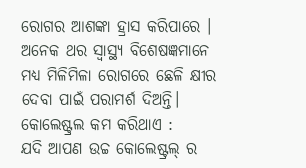ରୋଗର ଆଶଙ୍କା ହ୍ରାସ କରିପାରେ । ଅନେକ ଥର ସ୍ୱାସ୍ଥ୍ୟ ବିଶେଷଜ୍ଞମାନେ ମଧ୍ୟ ମିଳିମିଳା ରୋଗରେ ଛେଳି କ୍ଷୀର ଦେବା ପାଇଁ ପରାମର୍ଶ ଦିଅନ୍ତି।
କୋଲେଷ୍ଟ୍ରଲ କମ କରିଥାଏ :
ଯଦି ଆପଣ ଉଚ୍ଚ କୋଲେଷ୍ଟ୍ରଲ୍ ର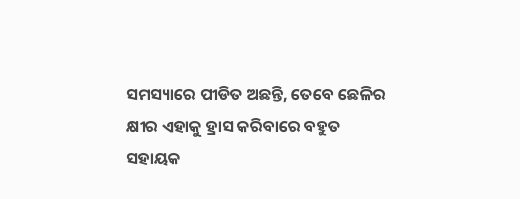ସମସ୍ୟାରେ ପୀଡିତ ଅଛନ୍ତି, ତେବେ ଛେଳିର କ୍ଷୀର ଏହାକୁ ହ୍ରାସ କରିବାରେ ବହୁତ ସହାୟକ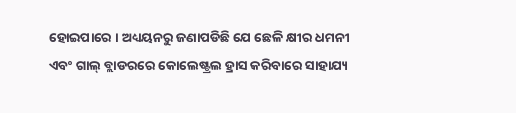ହୋଇପାରେ । ଅଧ୍ୟୟନରୁ ଜଣାପଡିଛି ଯେ ଛେଳି କ୍ଷୀର ଧମନୀ ଏବଂ ଗାଲ୍ ବ୍ଲାଡରରେ କୋଲେଷ୍ଟ୍ରଲ ହ୍ରାସ କରିବାରେ ସାହାଯ୍ୟ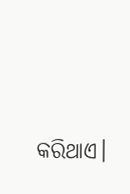କରିଥାଏ।